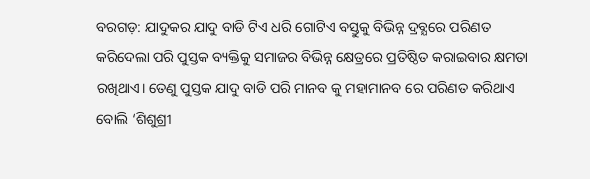ବରଗଡ଼: ଯାଦୁକର ଯାଦୁ ବାଡି ଟିଏ ଧରି ଗୋଟିଏ ବସ୍ତୁକୁ ବିଭିନ୍ନ ଦ୍ରବ୍ଯରେ ପରିଣତ କରିଦେଲା ପରି ପୁସ୍ତକ ବ୍ୟକ୍ତିକୁ ସମାଜର ବିଭିନ୍ନ କ୍ଷେତ୍ରରେ ପ୍ରତିଷ୍ଠିତ କରାଇବାର କ୍ଷମତା ରଖିଥାଏ। ତେଣୁ ପୁସ୍ତକ ଯାଦୁ ବାଡି ପରି ମାନବ କୁ ମହାମାନବ ରେ ପରିଣତ କରିଥାଏ ବୋଲି ‘ଶିଶୁଶ୍ରୀ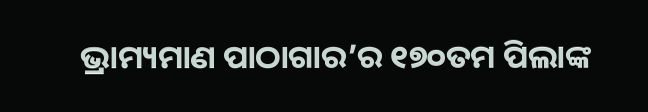ଭ୍ରାମ୍ୟମାଣ ପାଠାଗାର’ର ୧୭୦ତମ ପିଲାଙ୍କ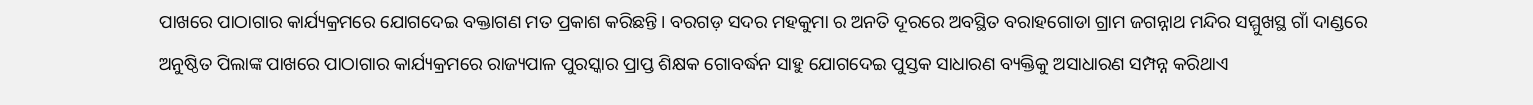ପାଖରେ ପାଠାଗାର କାର୍ଯ୍ୟକ୍ରମରେ ଯୋଗଦେଇ ବକ୍ତାଗଣ ମତ ପ୍ରକାଶ କରିଛନ୍ତି। ବରଗଡ଼ ସଦର ମହକୁମା ର ଅନତି ଦୂରରେ ଅବସ୍ଥିତ ବରାହଗୋଡା ଗ୍ରାମ ଜଗନ୍ନାଥ ମନ୍ଦିର ସମ୍ମୁଖସ୍ଥ ଗାଁ ଦାଣ୍ଡରେ ଅନୁଷ୍ଠିତ ପିଲାଙ୍କ ପାଖରେ ପାଠାଗାର କାର୍ଯ୍ୟକ୍ରମରେ ରାଜ୍ୟପାଳ ପୁରସ୍କାର ପ୍ରାପ୍ତ ଶିକ୍ଷକ ଗୋବର୍ଦ୍ଧନ ସାହୁ ଯୋଗଦେଇ ପୁସ୍ତକ ସାଧାରଣ ବ୍ୟକ୍ତିକୁ ଅସାଧାରଣ ସମ୍ପନ୍ନ କରିଥାଏ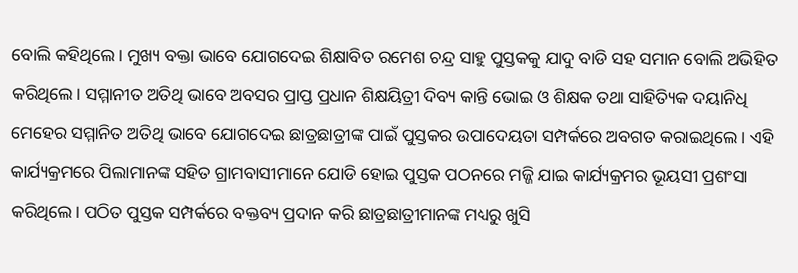ବୋଲି କହିଥିଲେ। ମୁଖ୍ୟ ବକ୍ତା ଭାବେ ଯୋଗଦେଇ ଶିକ୍ଷାବିତ ରମେଶ ଚନ୍ଦ୍ର ସାହୁ ପୁସ୍ତକକୁ ଯାଦୁ ବାଡି ସହ ସମାନ ବୋଲି ଅଭିହିତ କରିଥିଲେ। ସମ୍ମାନୀତ ଅତିଥି ଭାବେ ଅବସର ପ୍ରାପ୍ତ ପ୍ରଧାନ ଶିକ୍ଷୟିତ୍ରୀ ଦିବ୍ୟ କାନ୍ତି ଭୋଇ ଓ ଶିକ୍ଷକ ତଥା ସାହିତ୍ୟିକ ଦୟାନିଧି ମେହେର ସମ୍ମାନିତ ଅତିଥି ଭାବେ ଯୋଗଦେଇ ଛାତ୍ରଛାତ୍ରୀଙ୍କ ପାଇଁ ପୁସ୍ତକର ଉପାଦେୟତା ସମ୍ପର୍କରେ ଅବଗତ କରାଇଥିଲେ। ଏହି କାର୍ଯ୍ୟକ୍ରମରେ ପିଲାମାନଙ୍କ ସହିତ ଗ୍ରାମବାସୀମାନେ ଯୋଡି ହୋଇ ପୁସ୍ତକ ପଠନରେ ମଜ୍ଜି ଯାଇ କାର୍ଯ୍ୟକ୍ରମର ଭୂୟସୀ ପ୍ରଶଂସା କରିଥିଲେ। ପଠିତ ପୁସ୍ତକ ସମ୍ପର୍କରେ ବକ୍ତବ୍ୟ ପ୍ରଦାନ କରି ଛାତ୍ରଛାତ୍ରୀମାନଙ୍କ ମଧ୍ୟରୁ ଖୁସି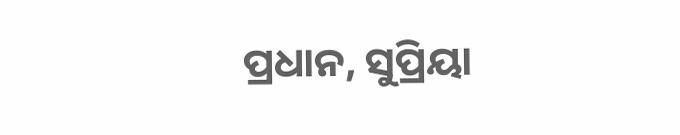ପ୍ରଧାନ, ସୁପ୍ରିୟା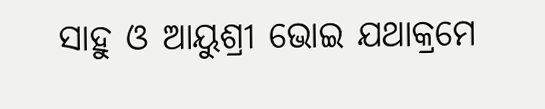ସାହୁ ଓ ଆୟୁଶ୍ରୀ ଭୋଇ ଯଥାକ୍ରମେ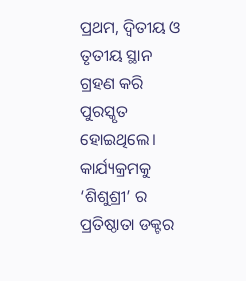ପ୍ରଥମ, ଦ୍ବିତୀୟ ଓ ତୃତୀୟ ସ୍ଥାନ ଗ୍ରହଣ କରି ପୁରସ୍କୃତ ହୋଇଥିଲେ। କାର୍ଯ୍ୟକ୍ରମକୁ ‘ଶିଶୁଶ୍ରୀ’ ର ପ୍ରତିଷ୍ଠାତା ଡକ୍ଟର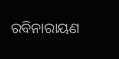ରବିନାରାୟଣ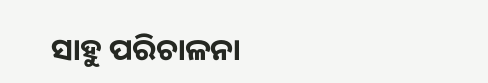ସାହୁ ପରିଚାଳନା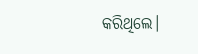କରିଥିଲେ।